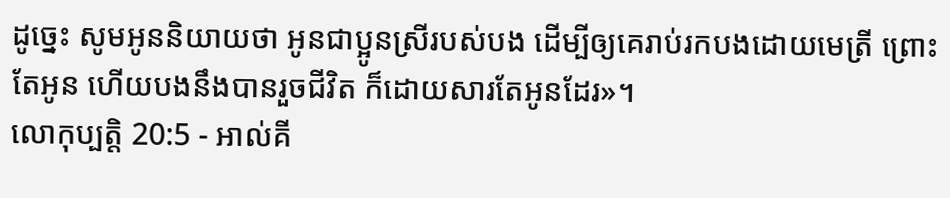ដូច្នេះ សូមអូននិយាយថា អូនជាប្អូនស្រីរបស់បង ដើម្បីឲ្យគេរាប់រកបងដោយមេត្រី ព្រោះតែអូន ហើយបងនឹងបានរួចជីវិត ក៏ដោយសារតែអូនដែរ»។
លោកុប្បត្តិ 20:5 - អាល់គី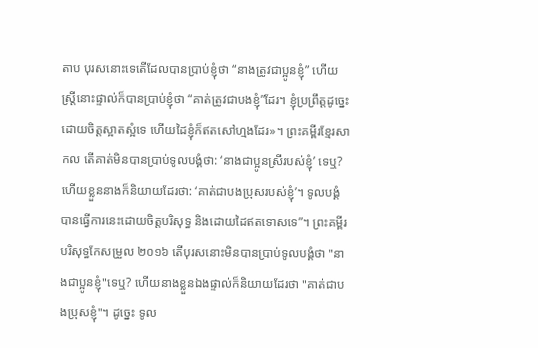តាប បុរសនោះទេតើដែលបានប្រាប់ខ្ញុំថា “នាងត្រូវជាប្អូនខ្ញុំ” ហើយស្ត្រីនោះផ្ទាល់ក៏បានប្រាប់ខ្ញុំថា “គាត់ត្រូវជាបងខ្ញុំ”ដែរ។ ខ្ញុំប្រព្រឹត្តដូច្នេះ ដោយចិត្តស្អាតស្អំទេ ហើយដៃខ្ញុំក៏ឥតសៅហ្មងដែរ»។ ព្រះគម្ពីរខ្មែរសាកល តើគាត់មិនបានប្រាប់ទូលបង្គំថា: ‘នាងជាប្អូនស្រីរបស់ខ្ញុំ’ ទេឬ? ហើយខ្លួននាងក៏និយាយដែរថា: ‘គាត់ជាបងប្រុសរបស់ខ្ញុំ’។ ទូលបង្គំបានធ្វើការនេះដោយចិត្តបរិសុទ្ធ និងដោយដៃឥតទោសទេ”។ ព្រះគម្ពីរបរិសុទ្ធកែសម្រួល ២០១៦ តើបុរសនោះមិនបានប្រាប់ទូលបង្គំថា "នាងជាប្អូនខ្ញុំ"ទេឬ? ហើយនាងខ្លួនឯងផ្ទាល់ក៏និយាយដែរថា "គាត់ជាបងប្រុសខ្ញុំ"។ ដូច្នេះ ទូល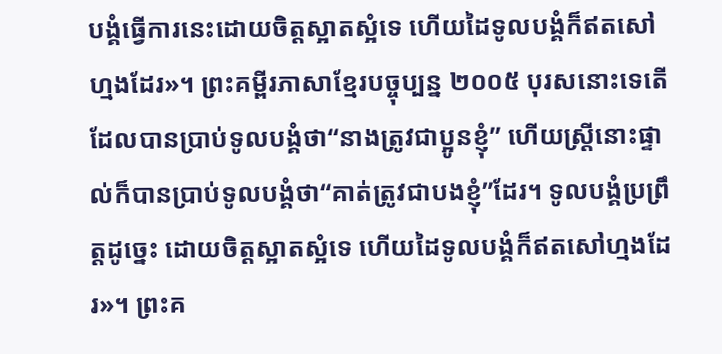បង្គំធ្វើការនេះដោយចិត្តស្អាតស្អំទេ ហើយដៃទូលបង្គំក៏ឥតសៅហ្មងដែរ»។ ព្រះគម្ពីរភាសាខ្មែរបច្ចុប្បន្ន ២០០៥ បុរសនោះទេតើដែលបានប្រាប់ទូលបង្គំថា“នាងត្រូវជាប្អូនខ្ញុំ” ហើយស្ត្រីនោះផ្ទាល់ក៏បានប្រាប់ទូលបង្គំថា“គាត់ត្រូវជាបងខ្ញុំ”ដែរ។ ទូលបង្គំប្រព្រឹត្តដូច្នេះ ដោយចិត្តស្អាតស្អំទេ ហើយដៃទូលបង្គំក៏ឥតសៅហ្មងដែរ»។ ព្រះគ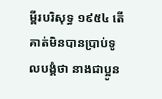ម្ពីរបរិសុទ្ធ ១៩៥៤ តើគាត់មិនបានប្រាប់ទូលបង្គំថា នាងជាប្អូន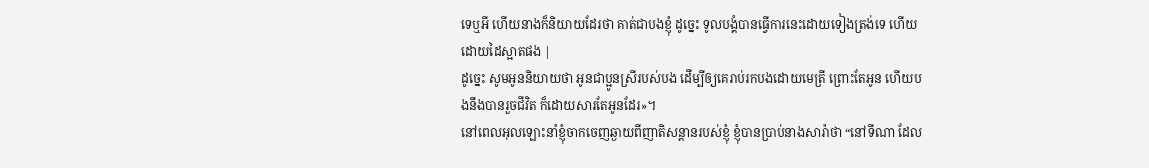ទេឬអី ហើយនាងក៏និយាយដែរថា គាត់ជាបងខ្ញុំ ដូច្នេះ ទូលបង្គំបានធ្វើការនេះដោយទៀងត្រង់ទេ ហើយដោយដៃស្អាតផង |
ដូច្នេះ សូមអូននិយាយថា អូនជាប្អូនស្រីរបស់បង ដើម្បីឲ្យគេរាប់រកបងដោយមេត្រី ព្រោះតែអូន ហើយបងនឹងបានរួចជីវិត ក៏ដោយសារតែអូនដែរ»។
នៅពេលអុលឡោះនាំខ្ញុំចាកចេញឆ្ងាយពីញាតិសន្តានរបស់ខ្ញុំ ខ្ញុំបានប្រាប់នាងសារ៉ាថា “នៅទីណា ដែល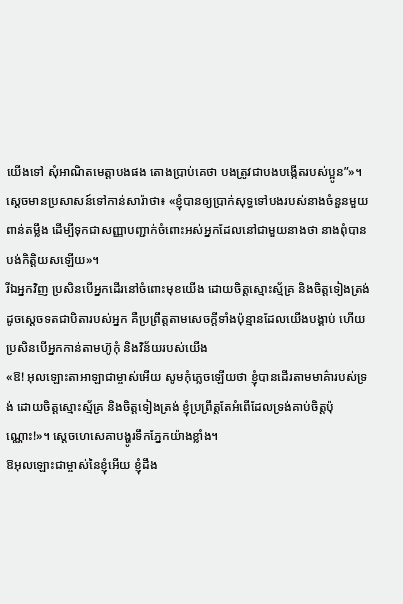យើងទៅ សុំអាណិតមេត្តាបងផង តោងប្រាប់គេថា បងត្រូវជាបងបង្កើតរបស់ប្អូន”»។
ស្តេចមានប្រសាសន៍ទៅកាន់សារ៉ាថា៖ «ខ្ញុំបានឲ្យប្រាក់សុទ្ធទៅបងរបស់នាងចំនួនមួយពាន់តម្លឹង ដើម្បីទុកជាសញ្ញាបញ្ជាក់ចំពោះអស់អ្នកដែលនៅជាមួយនាងថា នាងពុំបានបង់កិត្តិយសឡើយ»។
រីឯអ្នកវិញ ប្រសិនបើអ្នកដើរនៅចំពោះមុខយើង ដោយចិត្តស្មោះស្ម័គ្រ និងចិត្តទៀងត្រង់ដូចស្តេចទតជាបិតារបស់អ្នក គឺប្រព្រឹត្តតាមសេចក្តីទាំងប៉ុន្មានដែលយើងបង្គាប់ ហើយប្រសិនបើអ្នកកាន់តាមហ៊ូកុំ និងវិន័យរបស់យើង
«ឱ! អុលឡោះតាអាឡាជាម្ចាស់អើយ សូមកុំភ្លេចឡើយថា ខ្ញុំបានដើរតាមមាគ៌ារបស់ទ្រង់ ដោយចិត្តស្មោះស្ម័គ្រ និងចិត្តទៀងត្រង់ ខ្ញុំប្រព្រឹត្តតែអំពើដែលទ្រង់គាប់ចិត្តប៉ុណ្ណោះ!»។ ស្តេចហេសេគាបង្ហូរទឹកភ្នែកយ៉ាងខ្លាំង។
ឱអុលឡោះជាម្ចាស់នៃខ្ញុំអើយ ខ្ញុំដឹង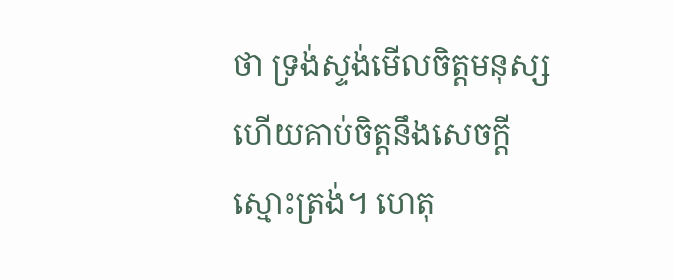ថា ទ្រង់ស្ទង់មើលចិត្តមនុស្ស ហើយគាប់ចិត្តនឹងសេចក្តីស្មោះត្រង់។ ហេតុ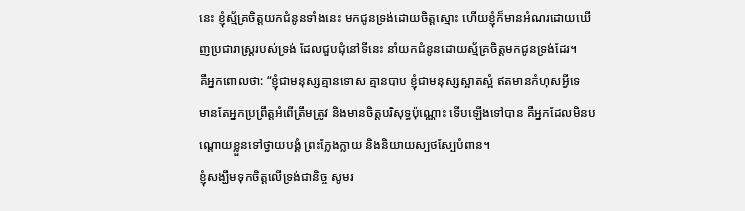នេះ ខ្ញុំស្ម័គ្រចិត្តយកជំនូនទាំងនេះ មកជូនទ្រង់ដោយចិត្តស្មោះ ហើយខ្ញុំក៏មានអំណរដោយឃើញប្រជារាស្ត្ររបស់ទ្រង់ ដែលជួបជុំនៅទីនេះ នាំយកជំនូនដោយស្ម័គ្រចិត្តមកជូនទ្រង់ដែរ។
គឺអ្នកពោលថា: “ខ្ញុំជាមនុស្សគ្មានទោស គ្មានបាប ខ្ញុំជាមនុស្សស្អាតស្អំ ឥតមានកំហុសអ្វីទេ
មានតែអ្នកប្រព្រឹត្តអំពើត្រឹមត្រូវ និងមានចិត្តបរិសុទ្ធប៉ុណ្ណោះ ទើបឡើងទៅបាន គឺអ្នកដែលមិនបណ្ដោយខ្លួនទៅថ្វាយបង្គំ ព្រះក្លែងក្លាយ និងនិយាយស្បថស្បែបំពាន។
ខ្ញុំសង្ឃឹមទុកចិត្តលើទ្រង់ជានិច្ច សូមរ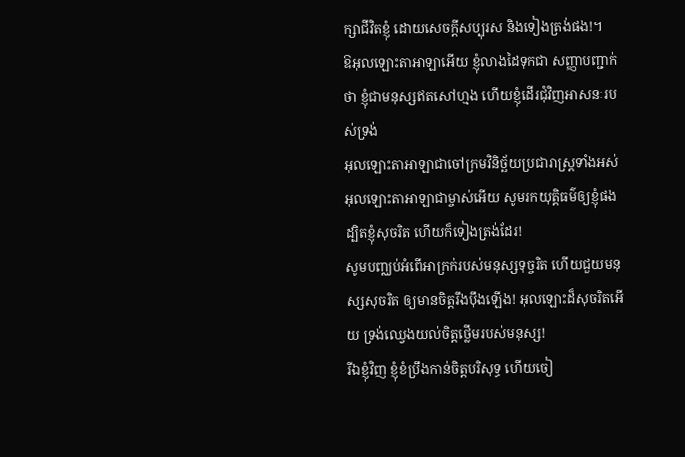ក្សាជីវិតខ្ញុំ ដោយសេចក្ដីសប្បុរស និងទៀងត្រង់ផង!។
ឱអុលឡោះតាអាឡាអើយ ខ្ញុំលាងដៃទុកជា សញ្ញាបញ្ជាក់ថា ខ្ញុំជាមនុស្សឥតសៅហ្មង ហើយខ្ញុំដើរជុំវិញអាសនៈរបស់ទ្រង់
អុលឡោះតាអាឡាជាចៅក្រមវិនិច្ឆ័យប្រជារាស្ដ្រទាំងអស់ អុលឡោះតាអាឡាជាម្ចាស់អើយ សូមរកយុត្តិធម៌ឲ្យខ្ញុំផង ដ្បិតខ្ញុំសុចរិត ហើយក៏ទៀងត្រង់ដែរ!
សូមបញ្ឈប់អំពើអាក្រក់របស់មនុស្សទុច្ចរិត ហើយជួយមនុស្សសុចរិត ឲ្យមានចិត្តរឹងប៉ឹងឡើង! អុលឡោះដ៏សុចរិតអើយ ទ្រង់ឈ្វេងយល់ចិត្តថ្លើមរបស់មនុស្ស!
រីឯខ្ញុំវិញ ខ្ញុំខំប្រឹងកាន់ចិត្តបរិសុទ្ធ ហើយចៀ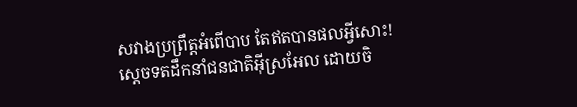សវាងប្រព្រឹត្តអំពើបាប តែឥតបានផលអ្វីសោះ!
ស្តេចទតដឹកនាំជនជាតិអ៊ីស្រអែល ដោយចិ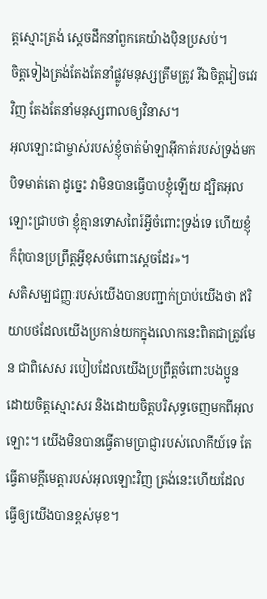ត្តស្មោះត្រង់ ស្តេចដឹកនាំពួកគេយ៉ាងប៉ិនប្រសប់។
ចិត្តទៀងត្រង់តែងតែនាំផ្លូវមនុស្សត្រឹមត្រូវ រីឯចិត្តវៀចវេរវិញ តែងតែនាំមនុស្សពាលឲ្យវិនាស។
អុលឡោះជាម្ចាស់របស់ខ្ញុំចាត់ម៉ាឡាអ៊ីកាត់របស់ទ្រង់មកបិទមាត់តោ ដូច្នេះ វាមិនបានធ្វើបាបខ្ញុំឡើយ ដ្បិតអុលឡោះជ្រាបថា ខ្ញុំគ្មានទោសពៃរ៍អ្វីចំពោះទ្រង់ទេ ហើយខ្ញុំក៏ពុំបានប្រព្រឹត្តអ្វីខុសចំពោះស្តេចដែរ»។
សតិសម្បជញ្ញៈរបស់យើងបានបញ្ជាក់ប្រាប់យើងថា ឥរិយាបថដែលយើងប្រកាន់យកក្នុងលោកនេះពិតជាត្រូវមែន ជាពិសេស របៀបដែលយើងប្រព្រឹត្ដចំពោះបងប្អូនដោយចិត្ដស្មោះសរ និងដោយចិត្តបរិសុទ្ធចេញមកពីអុលឡោះ។ យើងមិនបានធ្វើតាមប្រាជ្ញារបស់លោកីយ៍ទេ តែធ្វើតាមក្តីមេត្តារបស់អុលឡោះវិញ ត្រង់នេះហើយដែលធ្វើឲ្យយើងបានខ្ពស់មុខ។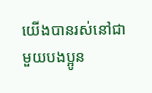យើងបានរស់នៅជាមួយបងប្អូន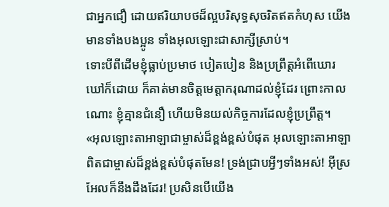ជាអ្នកជឿ ដោយឥរិយាបថដ៏ល្អបរិសុទ្ធសុចរិតឥតកំហុស យើងមានទាំងបងប្អូន ទាំងអុលឡោះជាសាក្សីស្រាប់។
ទោះបីពីដើមខ្ញុំធ្លាប់ប្រមាថ បៀតបៀន និងប្រព្រឹត្ដអំពើឃោរឃៅក៏ដោយ ក៏គាត់មានចិត្តមេត្ដាករុណាដល់ខ្ញុំដែរ ព្រោះកាលណោះ ខ្ញុំគ្មានជំនឿ ហើយមិនយល់កិច្ចការដែលខ្ញុំប្រព្រឹត្ដ។
«អុលឡោះតាអាឡាជាម្ចាស់ដ៏ខ្ពង់ខ្ពស់បំផុត អុលឡោះតាអាឡាពិតជាម្ចាស់ដ៏ខ្ពង់ខ្ពស់បំផុតមែន! ទ្រង់ជ្រាបអ្វីៗទាំងអស់! អ៊ីស្រអែលក៏នឹងដឹងដែរ! ប្រសិនបើយើង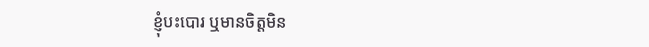ខ្ញុំបះបោរ ឬមានចិត្តមិន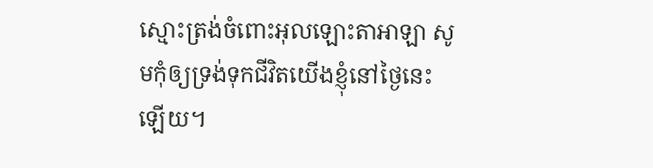ស្មោះត្រង់ចំពោះអុលឡោះតាអាឡា សូមកុំឲ្យទ្រង់ទុកជីវិតយើងខ្ញុំនៅថ្ងៃនេះឡើយ។